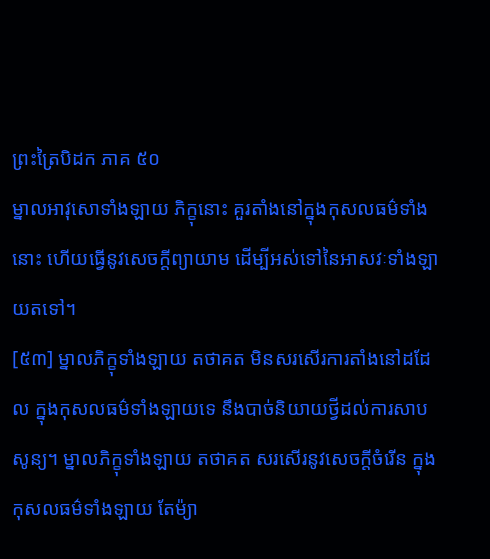ព្រះត្រៃបិដក ភាគ ៥០
ម្នាលអាវុសោទាំងឡាយ ភិក្ខុនោះ គួរតាំងនៅក្នុងកុសលធម៌ទាំងនោះ ហើយធ្វើនូវសេចក្តីព្យាយាម ដើម្បីអស់ទៅនៃអាសវៈទាំងឡាយតទៅ។
[៥៣] ម្នាលភិក្ខុទាំងឡាយ តថាគត មិនសរសើរការតាំងនៅដដែល ក្នុងកុសលធម៌ទាំងឡាយទេ នឹងបាច់និយាយថ្វីដល់ការសាបសូន្យ។ ម្នាលភិក្ខុទាំងឡាយ តថាគត សរសើរនូវសេចក្តីចំរើន ក្នុងកុសលធម៌ទាំងឡាយ តែម៉្យា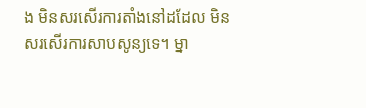ង មិនសរសើរការតាំងនៅដដែល មិនសរសើរការសាបសូន្យទេ។ ម្នា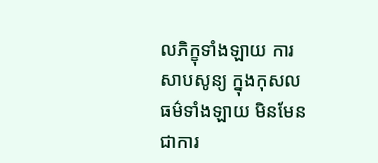លភិក្ខុទាំងឡាយ ការសាបសូន្យ ក្នុងកុសលធម៌ទាំងឡាយ មិនមែនជាការ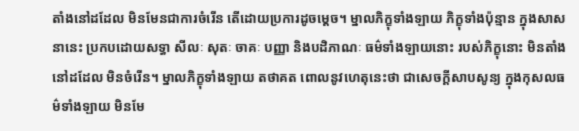តាំងនៅដដែល មិនមែនជាការចំរើន តើដោយប្រការដូចម្តេច។ ម្នាលភិក្ខុទាំងឡាយ ភិក្ខុទាំងប៉ុន្មាន ក្នុងសាសនានេះ ប្រកបដោយសទ្ធា សីលៈ សុតៈ ចាគៈ បញ្ញា និងបដិភាណៈ ធម៌ទាំងឡាយនោះ របស់ភិក្ខុនោះ មិនតាំងនៅដដែល មិនចំរើន។ ម្នាលភិក្ខុទាំងឡាយ តថាគត ពោលនូវហេតុនេះថា ជាសេចក្តីសាបសូន្យ ក្នុងកុសលធម៌ទាំងឡាយ មិនមែ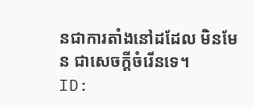នជាការតាំងនៅដដែល មិនមែន ជាសេចក្តីចំរើនទេ។
ID: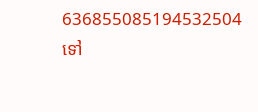636855085194532504
ទៅ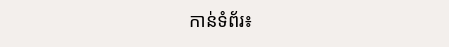កាន់ទំព័រ៖